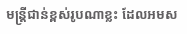មន្ត្រីជាន់ខ្ពស់រូបណាខ្លះ ដែលអមស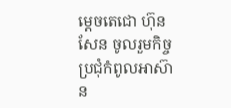ម្ដេចតេជោ ហ៊ុន សែន ចូលរួមកិច្ចប្រជុំកំពូលអាស៊ាន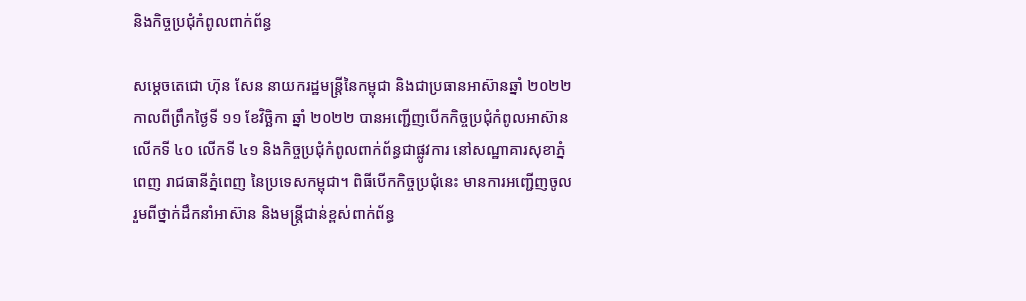និងកិច្ចប្រជុំកំពូលពាក់ព័ន្ធ

សម្ដេចតេជោ ហ៊ុន សែន នាយករដ្ឋមន្ត្រីនៃកម្ពុជា និងជាប្រធានអាស៊ានឆ្នាំ ២០២២ កាលពីព្រឹកថ្ងៃទី ១១ ខែវិច្ឆិកា ឆ្នាំ ២០២២ បានអញ្ជើញបើកកិច្ចប្រជុំកំពូលអាស៊ានលើកទី ៤០ លើកទី ៤១ និងកិច្ចប្រជុំកំពូលពាក់ព័ន្ធជាផ្លូវការ នៅសណ្ឋាគារសុខាភ្នំពេញ រាជធានីភ្នំពេញ នៃប្រទេសកម្ពុជា។ ពិធីបើកកិច្ចប្រជុំនេះ មានការអញ្ជើញចូលរួមពីថ្នាក់ដឹកនាំអាស៊ាន និងមន្ត្រីជាន់ខ្ពស់ពាក់ព័ន្ធ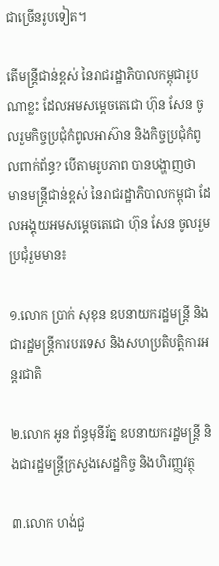ជាច្រើនរូបទៀត។

តើមន្ត្រីជាន់ខ្ពស់ នៃរាជរដ្ឋាភិបាលកម្ពុជារូបណាខ្លះ ដែលអមសម្ដេចតេជោ ហ៊ុន សែន ចូលរួមកិច្ចប្រជុំកំពូលអាស៊ាន និងកិច្ចប្រជុំកំពូលពាក់ព័ន្ធ? បើតាមរូបភាព បានបង្ហាញថា មានមន្ត្រីជាន់ខ្ពស់ នៃរាជរដ្ឋាភិបាលកម្ពុជា ដែលអង្គុយអមសម្ដេចតេជោ ហ៊ុន សែន ចូលរួមប្រជុំរួមមាន៖

១.លោក ប្រាក់ សុខុន ឧបនាយករដ្ឋមន្រ្តី និងជារដ្ឋមន្រ្តីការបរទេស និងសហប្រតិបត្តិការអន្តរជាតិ

២.លោក អូន ព័ន្ធមុនីរ័ត្ន ឧបនាយករដ្ឋមន្ត្រី និងជារដ្ឋមន្ត្រីក្រសួងសេដ្ឋកិច្ច និងហិរញ្ញវត្ថុ

៣.លោក ហង់ជួ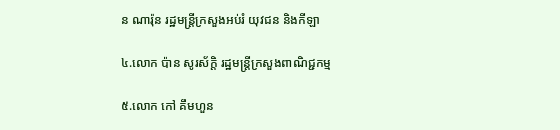ន ណារ៉ុន រដ្ឋមន្ត្រីក្រសួងអប់រំ យុវជន និងកីឡា

៤.លោក ប៉ាន សូរស័ក្ដិ រដ្ឋមន្ត្រីក្រសួងពាណិជ្ជកម្ម

៥.លោក កៅ គឹមហួន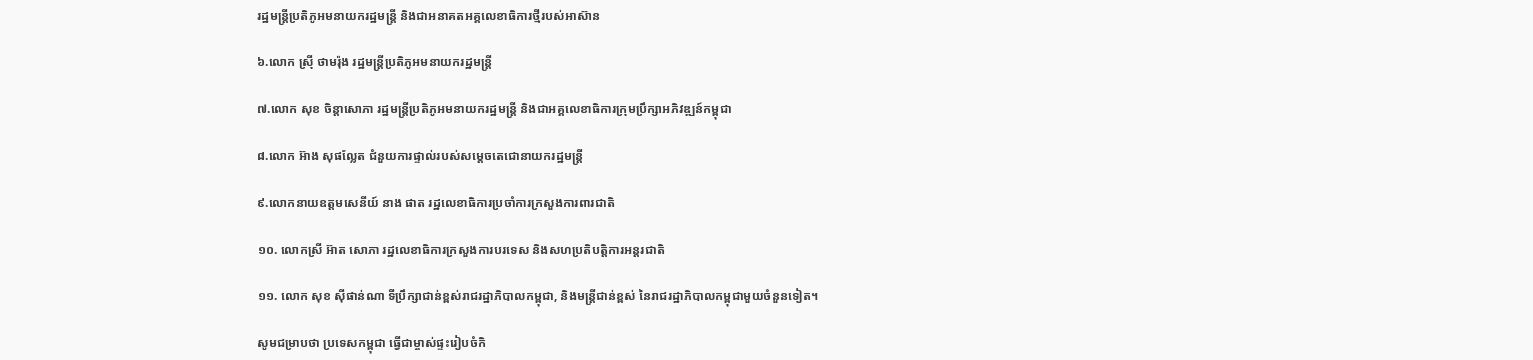រដ្ឋមន្ត្រីប្រតិភូអមនាយករដ្ឋមន្ត្រី និងជាអនាគតអគ្គលេខាធិការថ្មីរបស់អាស៊ាន

៦.លោក ស្រ៊ី ថាមរ៉ុង រដ្ឋមន្ត្រីប្រតិភូអមនាយករដ្ឋមន្ត្រី

៧.លោក សុខ ចិន្តាសោភា រដ្ឋមន្រ្តីប្រតិភូអមនាយករដ្ឋមន្រ្តី និងជាអគ្គលេខាធិការក្រុមប្រឹក្សាអភិវឌ្ឍន៍កម្ពុជា

៨.លោក អ៊ាង សុផល្លែត ជំនួយការផ្ទាល់របស់សម្តេចតេជោនាយករដ្ឋមន្ត្រី

៩.លោកនាយឧត្តមសេនីយ៍ នាង ផាត រដ្ឋលេខាធិការប្រចាំការក្រសួងការពារជាតិ

១០. លោកស្រី អ៊ាត សោភា រដ្ឋលេខាធិការក្រសួងការបរទេស និងសហប្រតិបត្តិការអន្តរជាតិ

១១. លោក សុខ ស៊ីផាន់ណា ទីប្រឹក្សាជាន់ខ្ពស់រាជរដ្ឋាភិបាលកម្ពុជា, និងមន្ត្រីជាន់ខ្ពស់ នៃរាជរដ្ឋាភិបាលកម្ពុជាមួយចំនួនទៀត។

សូមជម្រាបថា ប្រទេសកម្ពុជា ធ្វើជាម្ចាស់ផ្ទះរៀបចំកិ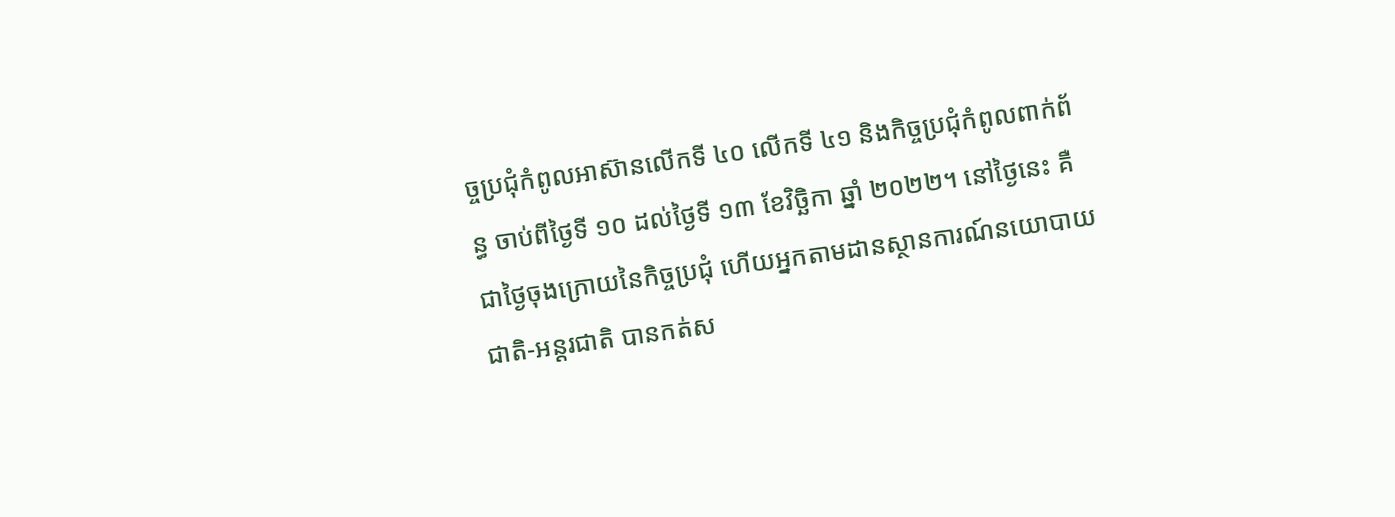ច្ចប្រជុំកំពូលអាស៊ានលើកទី ៤០ លើកទី ៤១ និងកិច្ចប្រជុំកំពូលពាក់ព័ន្ធ ចាប់ពីថ្ងៃទី ១០ ដល់ថ្ងៃទី ១៣ ខែវិច្ឆិកា ឆ្នាំ ២០២២។ នៅថ្ងៃនេះ គឺជាថ្ងៃចុងក្រោយនៃកិច្ចប្រជុំ ហើយអ្នកតាមដានស្ថានការណ៍នយោបាយជាតិ-អន្តរជាតិ បានកត់ស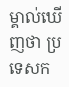ម្គាល់ឃើញថា ប្រទេសក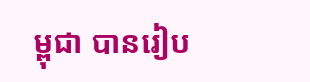ម្ពុជា បានរៀប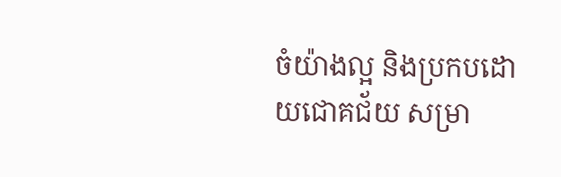ចំយ៉ាងល្អ និងប្រកបដោយជោគជ័យ សម្រា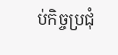ប់កិច្ចប្រជុំ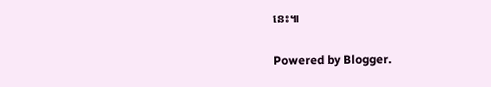នេះ៕


Powered by Blogger.